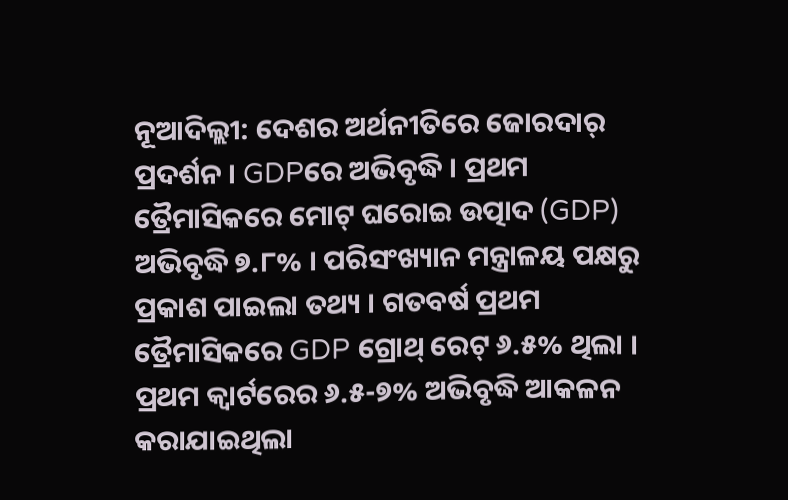ନୂଆଦିଲ୍ଲୀ: ଦେଶର ଅର୍ଥନୀତିରେ ଜୋରଦାର୍ ପ୍ରଦର୍ଶନ । GDPରେ ଅଭିବୃଦ୍ଧି । ପ୍ରଥମ ତ୍ରୈମାସିକରେ ମୋଟ୍ ଘରୋଇ ଉତ୍ପାଦ (GDP) ଅଭିବୃଦ୍ଧି ୭.୮% । ପରିସଂଖ୍ୟାନ ମନ୍ତ୍ରାଳୟ ପକ୍ଷରୁ ପ୍ରକାଶ ପାଇଲା ତଥ୍ୟ । ଗତବର୍ଷ ପ୍ରଥମ ତ୍ରୈମାସିକରେ GDP ଗ୍ରୋଥ୍ ରେଟ୍ ୬.୫% ଥିଲା । ପ୍ରଥମ କ୍ବାର୍ଟରେର ୬.୫-୭% ଅଭିବୃଦ୍ଧି ଆକଳନ କରାଯାଇଥିଲା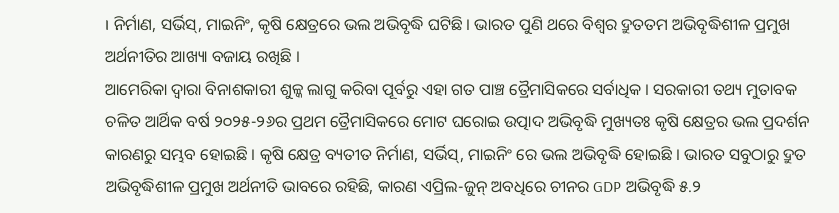। ନିର୍ମାଣ, ସର୍ଭିସ୍, ମାଇନିଂ, କୃଷି କ୍ଷେତ୍ରରେ ଭଲ ଅଭିବୃଦ୍ଧି ଘଟିଛି । ଭାରତ ପୁଣି ଥରେ ବିଶ୍ୱର ଦ୍ରୁତତମ ଅଭିବୃଦ୍ଧିଶୀଳ ପ୍ରମୁଖ ଅର୍ଥନୀତିର ଆଖ୍ୟା ବଜାୟ ରଖିଛି ।
ଆମେରିକା ଦ୍ୱାରା ବିନାଶକାରୀ ଶୁଳ୍କ ଲାଗୁ କରିବା ପୂର୍ବରୁ ଏହା ଗତ ପାଞ୍ଚ ତ୍ରୈମାସିକରେ ସର୍ବାଧିକ । ସରକାରୀ ତଥ୍ୟ ମୁତାବକ ଚଳିତ ଆର୍ଥିକ ବର୍ଷ ୨୦୨୫-୨୬ର ପ୍ରଥମ ତ୍ରୈମାସିକରେ ମୋଟ ଘରୋଇ ଉତ୍ପାଦ ଅଭିବୃଦ୍ଧି ମୁଖ୍ୟତଃ କୃଷି କ୍ଷେତ୍ରର ଭଲ ପ୍ରଦର୍ଶନ କାରଣରୁ ସମ୍ଭବ ହୋଇଛି । କୃଷି କ୍ଷେତ୍ର ବ୍ୟତୀତ ନିର୍ମାଣ, ସର୍ଭିସ୍, ମାଇନିଂ ରେ ଭଲ ଅଭିବୃଦ୍ଧି ହୋଇଛି । ଭାରତ ସବୁଠାରୁ ଦ୍ରୁତ ଅଭିବୃଦ୍ଧିଶୀଳ ପ୍ରମୁଖ ଅର୍ଥନୀତି ଭାବରେ ରହିଛି, କାରଣ ଏପ୍ରିଲ-ଜୁନ୍ ଅବଧିରେ ଚୀନର GDP ଅଭିବୃଦ୍ଧି ୫.୨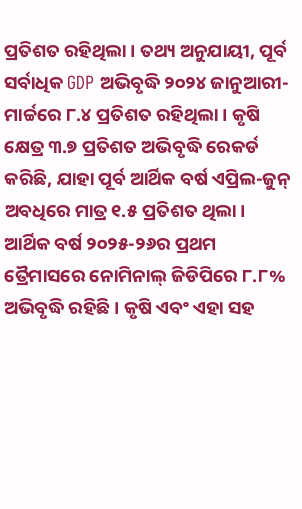ପ୍ରତିଶତ ରହିଥିଲା । ତଥ୍ୟ ଅନୁଯାୟୀ, ପୂର୍ବ ସର୍ବାଧିକ GDP ଅଭିବୃଦ୍ଧି ୨୦୨୪ ଜାନୁଆରୀ-ମାର୍ଚ୍ଚରେ ୮.୪ ପ୍ରତିଶତ ରହିଥିଲା । କୃଷି କ୍ଷେତ୍ର ୩.୭ ପ୍ରତିଶତ ଅଭିବୃଦ୍ଧି ରେକର୍ଡ କରିଛି, ଯାହା ପୂର୍ବ ଆର୍ଥିକ ବର୍ଷ ଏପ୍ରିଲ-ଜୁନ୍ ଅବଧିରେ ମାତ୍ର ୧.୫ ପ୍ରତିଶତ ଥିଲା।
ଆର୍ଥିକ ବର୍ଷ ୨୦୨୫-୨୬ର ପ୍ରଥମ ତ୍ରୈମାସରେ ନୋମିନାଲ୍ ଜିଡିପିରେ ୮.୮% ଅଭିବୃଦ୍ଧି ରହିଛି । କୃଷି ଏବଂ ଏହା ସହ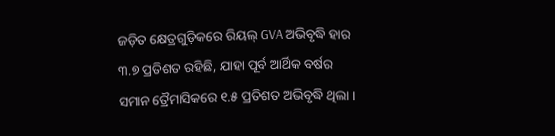ଜଡ଼ିତ କ୍ଷେତ୍ରଗୁଡ଼ିକରେ ରିୟଲ୍ GVA ଅଭିବୃଦ୍ଧି ହାର ୩.୭ ପ୍ରତିଶତ ରହିଛି, ଯାହା ପୂର୍ବ ଆର୍ଥିକ ବର୍ଷର ସମାନ ତ୍ରୈମାସିକରେ ୧.୫ ପ୍ରତିଶତ ଅଭିବୃଦ୍ଧି ଥିଲା ।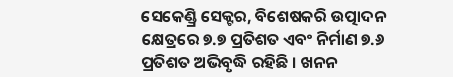ସେକେଣ୍ଡ୍ରି ସେକ୍ଟର, ବିଶେଷକରି ଉତ୍ପାଦନ କ୍ଷେତ୍ରରେ ୭.୭ ପ୍ରତିଶତ ଏବଂ ନିର୍ମାଣ ୭.୬ ପ୍ରତିଶତ ଅଭିବୃଦ୍ଧି ରହିଛି । ଖନନ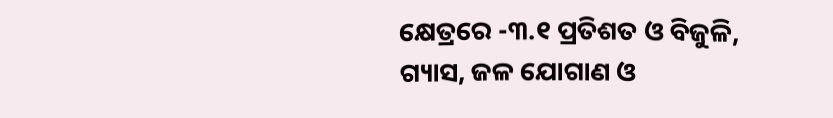କ୍ଷେତ୍ରରେ -୩.୧ ପ୍ରତିଶତ ଓ ବିଜୁଳି, ଗ୍ୟାସ, ଜଳ ଯୋଗାଣ ଓ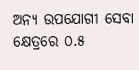ଅନ୍ୟ ଉପଯୋଗୀ ସେବା କ୍ଷେତ୍ରରେ ୦.୫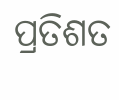ପ୍ରତିଶତ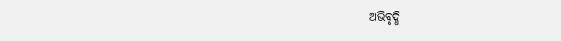ଅଭିବୃଦ୍ଧି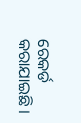ରେକର୍ଡ କରାଯାଇଛି ।